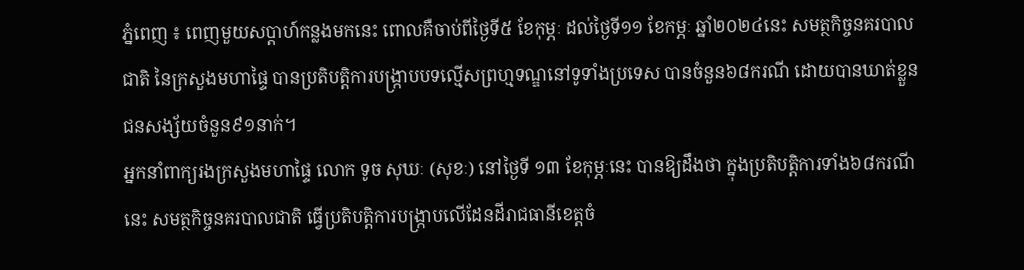ភ្នំពេញ ៖ ពេញមួយសប្ដាហ៍កន្លងមកនេះ ពោលគឺចាប់ពីថ្ងៃទី៥ ខែកុម្ភៈ ដល់ថ្ងៃទី១១ ខែកម្ភៈ ឆ្នាំ២០២៤នេះ សមត្ថកិច្ចនគរបាលជាតិ នៃក្រសួងមហាផ្ទៃ បានប្រតិបត្តិការបង្ក្រាបបទល្មើសព្រហ្មទណ្ឌនៅទូទាំងប្រទេស បានចំនួន៦៨ករណី ដោយបានឃាត់ខ្លួនជនសង្ស័យចំនួន៩១នាក់។
អ្នកនាំពាក្យរងក្រសួងមហាផ្ទៃ លោក ទូច សុឃៈ (សុខៈ) នៅថ្ងៃទី ១៣ ខែកុម្ភៈនេះ បានឱ្យដឹងថា ក្នុងប្រតិបត្តិការទាំង៦៨ករណីនេះ សមត្ថកិច្ចនគរបាលជាតិ ធ្វើប្រតិបត្តិការបង្ក្រាបលើដែនដីរាជធានីខេត្តចំ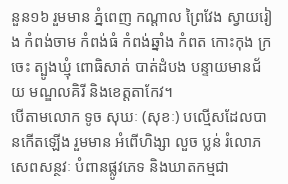នួន១៦ រួមមាន ភ្នំពេញ កណ្ដាល ព្រៃវែង ស្វាយរៀង កំពង់ចាម កំពង់ធំ កំពង់ឆ្នាំង កំពត កោះកុង ក្រចេះ ត្បូងឃ្មុំ ពោធិសាត់ បាត់ដំបង បន្ទាយមានជ័យ មណ្ឌលគិរី និងខេត្តតាកែវ។
បើតាមលោក ទូច សុឃៈ (សុខៈ) បល្មើសដែលបានកើតឡើង រួមមាន អំពើហិង្សា លួច ប្លន់ រំលោភសេពសន្ថវៈ បំពានផ្លូវភេទ និងឃាតកម្មជា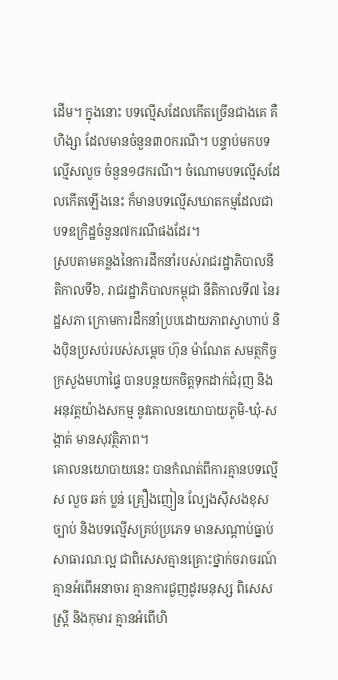ដើម។ ក្នុងនោះ បទល្មើសដែលកើតច្រើនជាងគេ គឺហិង្សា ដែលមានចំនួន៣០ករណី។ បន្ទាប់មកបទល្មើសលួច ចំនួន១៨ករណី។ ចំណោមបទល្មើសដែលកើតឡើងនេះ ក៏មានបទល្មើសឃាតកម្មដែលជាបទឧក្រិដ្ឋចំនួន៧ករណីផងដែរ។
ស្របតាមគន្លងនៃការដឹកនាំរបស់រាជរដ្ឋាភិបាលនីតិកាលទី៦, រាជរដ្ឋាភិបាលកម្ពុជា នីតិកាលទី៧ នៃរដ្ឋសភា ក្រោមការដឹកនាំប្របដោយភាពស្វាហាប់ និងប៉ិនប្រសប់របស់សម្ដេច ហ៊ុន ម៉ាណែត សមត្ថកិច្ចក្រសួងមហាផ្ទៃ បានបន្តយកចិត្តទុកដាក់ជំរុញ និងអនុវត្តយ៉ាងសកម្ម នូវគោលនយោបាយភូមិ-ឃុំ-សង្កាត់ មានសុវត្ថិភាព។
គោលនយោបាយនេះ បានកំណត់ពីការគ្មានបទល្មើស លួច ឆក់ ប្លន់ គ្រឿងញៀន ល្បែងស៊ីសងខុសច្បាប់ និងបទល្មើសគ្រប់ប្រភេទ មានសណ្ដាប់ធ្នាប់សាធារណៈល្អ ជាពិសេសគ្មានគ្រោះថ្នាក់ចរាចរណ៍ គ្មានអំពើអនាចារ គ្មានការជួញដូរមនុស្ស ពិសេសស្រ្តី និងកុមារ គ្មានអំពើហិ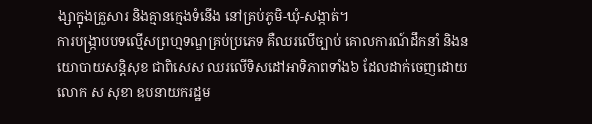ង្សាក្នុងគ្រួសារ និងគ្មានក្មេងទំនើង នៅគ្រប់ភូមិ-ឃុំ-សង្កាត់។
ការបង្ក្រាបបទល្មើសព្រហ្មទណ្ឌគ្រប់ប្រភេទ គឺឈរលើច្បាប់ គោលការណ៍ដឹកនាំ និងនយោបាយសន្តិសុខ ជាពិសេស ឈរលើទិសដៅអាទិភាពទាំង៦ ដែលដាក់ចេញដោយ លោក ស សុខា ឧបនាយករដ្ឋម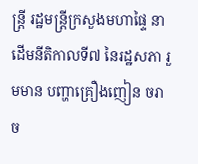ន្រ្តី រដ្ឋមន្រ្តីក្រសួងមហាផ្ទៃ នាដើមនីតិកាលទី៧ នៃរដ្ឋសភា រួមមាន បញ្ហាគ្រឿងញៀន ចរាច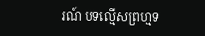រណ៍ បទល្មើសព្រហ្មទ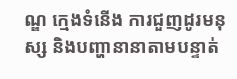ណ្ឌ ក្មេងទំនើង ការជួញដូរមនុស្ស និងបញ្ហានានាតាមបន្ទាត់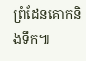ព្រំដែនគោកនិងទឹក៕